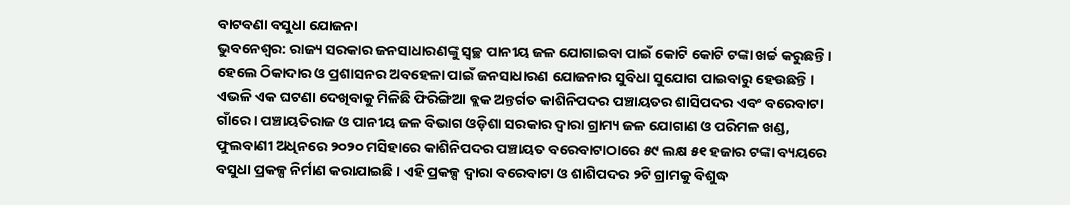ବାଟବଣା ବସୁଧା ଯୋଜନା
ଭୁବନେଶ୍ୱର: ରାଜ୍ୟ ସରକାର ଜନସାଧାରଣଙ୍କୁ ସ୍ୱଚ୍ଛ ପାନୀୟ ଜଳ ଯୋଗାଇବା ପାଇଁ କୋଟି କୋଟି ଟଙ୍କା ଖର୍ଚ୍ଚ କରୁଛନ୍ତି । ହେଲେ ଠିକାଦାର ଓ ପ୍ରଶାସନର ଅବହେଳା ପାଇଁ ଜନସାଧାରଣ ଯୋଜନାର ସୁବିଧା ସୁଯୋଗ ପାଇବାରୁ ହେଉଛନ୍ତି । ଏଭଳି ଏକ ଘଟଣା ଦେଖିବାକୁ ମିଳିଛି ଫିରିଙ୍ଗିଆ ବ୍ଲକ ଅନ୍ତର୍ଗତ କାଶିନିପଦର ପଞ୍ଚାୟତର ଶାସିପଦର ଏବଂ ବରେବାଟା ଗାଁରେ । ପଞ୍ଚାୟତିରାଜ ଓ ପାନୀୟ ଜଳ ବିଭାଗ ଓଡ଼ିଶା ସରକାର ଦ୍ୱାରା ଗ୍ରାମ୍ୟ ଜଳ ଯୋଗାଣ ଓ ପରିମଳ ଖଣ୍ଡ, ଫୁଲବାଣୀ ଅଧିନରେ ୨୦୨୦ ମସିହାରେ କାଶିନିପଦର ପଞ୍ଚାୟତ ବରେବାଟାଠାରେ ୫୯ ଲକ୍ଷ ୫୧ ହଜାର ଟଙ୍କା ବ୍ୟୟରେ ବସୁଧା ପ୍ରକଳ୍ପ ନିର୍ମାଣ କରାଯାଇଛି । ଏହି ପ୍ରକଳ୍ପ ଦ୍ୱାରା ବରେବାଟା ଓ ଶାଶିପଦର ୨ଟି ଗ୍ରାମକୁ ବିଶୁଦ୍ଧ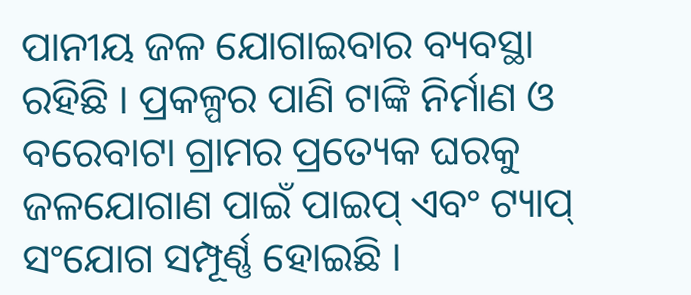ପାନୀୟ ଜଳ ଯୋଗାଇବାର ବ୍ୟବସ୍ଥା ରହିଛି । ପ୍ରକଳ୍ପର ପାଣି ଟାଙ୍କି ନିର୍ମାଣ ଓ ବରେବାଟା ଗ୍ରାମର ପ୍ରତ୍ୟେକ ଘରକୁ ଜଳଯୋଗାଣ ପାଇଁ ପାଇପ୍ ଏବଂ ଟ୍ୟାପ୍ ସଂଯୋଗ ସମ୍ପୂର୍ଣ୍ଣ ହୋଇଛି ।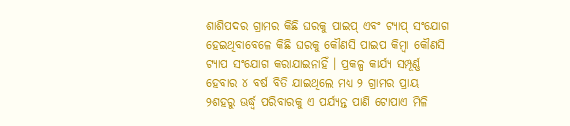ଶାଶିପଦର ଗ୍ରାମର କିଛି ଘରକୁ ପାଇପ୍ ଏବଂ ଟ୍ୟାପ୍ ସଂଯୋଗ ହେଇଥିବାବେଳେ କିଛି ଘରକୁ କୌଣସି ପାଇପ କିମ୍ବା କୌଣସି ଟ୍ୟାପ ସଂଯୋଗ କରାଯାଇନାହିଁ । ପ୍ରକଳ୍ପ କାର୍ଯ୍ୟ ସମ୍ପୂର୍ଣ୍ଣ ହେବାର ୪ ବର୍ଷ ବିତି ଯାଇଥିଲେ ମଧ୍ୟ ୨ ଗ୍ରାମର ପ୍ରାୟ ୨ଶହରୁ ଊର୍ଦ୍ଧ୍ୱ ପରିବାରକୁ ଏ ପର୍ଯ୍ୟନ୍ତ ପାଣି ଟୋପାଏ ମିଳି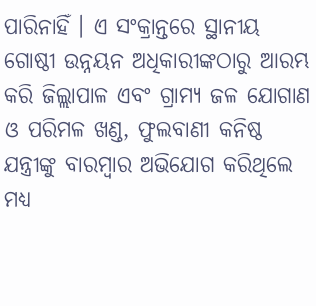ପାରିନାହିଁ । ଏ ସଂକ୍ରାନ୍ତରେ ସ୍ଥାନୀୟ ଗୋଷ୍ଠୀ ଉନ୍ନୟନ ଅଧିକାରୀଙ୍କଠାରୁ ଆରମ୍ଭ କରି ଜିଲ୍ଲାପାଳ ଏବଂ ଗ୍ରାମ୍ୟ ଜଳ ଯୋଗାଣ ଓ ପରିମଳ ଖଣ୍ଡ, ଫୁଲବାଣୀ କନିଷ୍ଠ ଯନ୍ତ୍ରୀଙ୍କୁ ବାରମ୍ବାର ଅଭିଯୋଗ କରିଥିଲେ ମଧ୍ୟ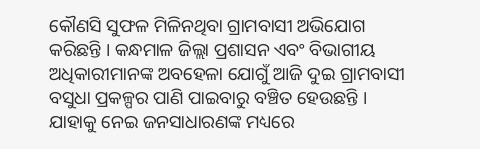କୌଣସି ସୁଫଳ ମିଳିନଥିବା ଗ୍ରାମବାସୀ ଅଭିଯୋଗ କରିଛନ୍ତି । କନ୍ଧମାଳ ଜିଲ୍ଲା ପ୍ରଶାସନ ଏବଂ ବିଭାଗୀୟ ଅଧିକାରୀମାନଙ୍କ ଅବହେଳା ଯୋଗୁଁ ଆଜି ଦୁଇ ଗ୍ରାମବାସୀ ବସୁଧା ପ୍ରକଳ୍ପର ପାଣି ପାଇବାରୁ ବଞ୍ଚିତ ହେଉଛନ୍ତି । ଯାହାକୁ ନେଇ ଜନସାଧାରଣଙ୍କ ମଧ୍ୟରେ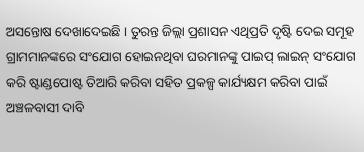ଅସନ୍ତୋଷ ଦେଖାଦେଇଛି । ତୁରନ୍ତ ଜିଲ୍ଲା ପ୍ରଶାସନ ଏଥିପ୍ରତି ଦୃଷ୍ଟି ଦେଇ ସମୂହ ଗ୍ରାମମାନଙ୍କରେ ସଂଯୋଗ ହୋଇନଥିବା ଘରମାନଙ୍କୁ ପାଇପ୍ ଲାଇନ୍ ସଂଯୋଗ କରି ଷ୍ଟାଣ୍ଡପୋଷ୍ଟ ତିଆରି କରିବା ସହିତ ପ୍ରକଳ୍ପ କାର୍ଯ୍ୟକ୍ଷମ କରିବା ପାଇଁ ଅଞ୍ଚଳବାସୀ ଦାବି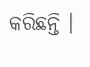କରିଛନ୍ତି ।